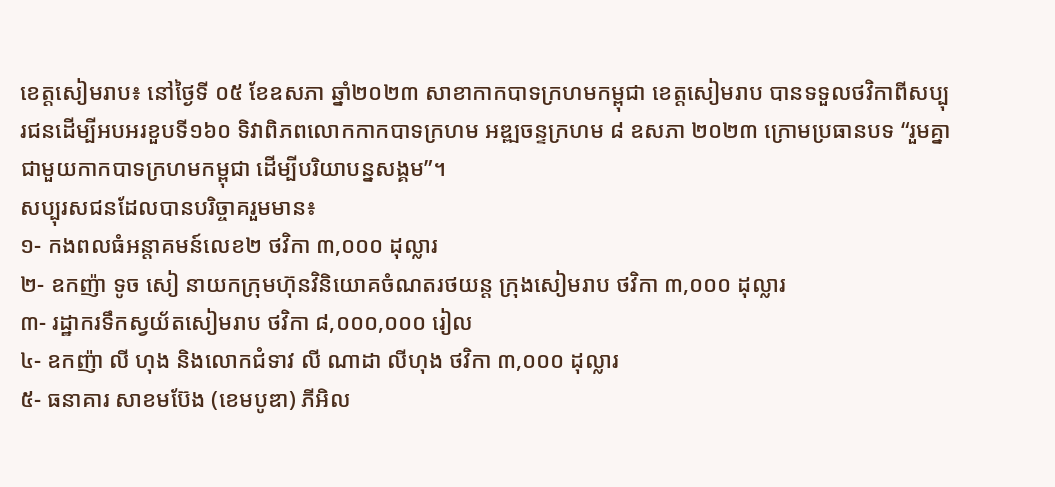ខេត្តសៀមរាប៖ នៅថ្ងៃទី ០៥ ខែឧសភា ឆ្នាំ២០២៣ សាខាកាកបាទក្រហមកម្ពុជា ខេត្តសៀមរាប បានទទួលថវិកាពីសប្បុរជនដើម្បីអបអរខួបទី១៦០ ទិវាពិភពលោកកាកបាទក្រហម អឌ្ឍចន្ទក្រហម ៨ ឧសភា ២០២៣ ក្រោមប្រធានបទ “រួមគ្នាជាមួយកាកបាទក្រហមកម្ពុជា ដើម្បីបរិយាបន្នសង្គម”។
សប្បុរសជនដែលបានបរិច្ចាគរួមមាន៖
១- កងពលធំអន្តាគមន៍លេខ២ ថវិកា ៣,០០០ ដុល្លារ
២- ឧកញ៉ា ទូច សៀ នាយកក្រុមហ៊ុនវិនិយោគចំណតរថយន្ត ក្រុងសៀមរាប ថវិកា ៣,០០០ ដុល្លារ
៣- រដ្ឋាករទឹកស្វយ័តសៀមរាប ថវិកា ៨,០០០,០០០ រៀល
៤- ឧកញ៉ា លី ហុង និងលោកជំទាវ លី ណាដា លីហុង ថវិកា ៣,០០០ ដុល្លារ
៥- ធនាគារ សាខមប៊ែង (ខេមបូឌា) ភីអិល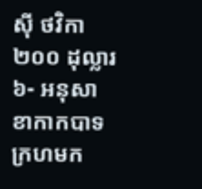ស៊ី ថវិកា ២០០ ដុល្លារ
៦- អនុសាខាកាកបាទក្រហមក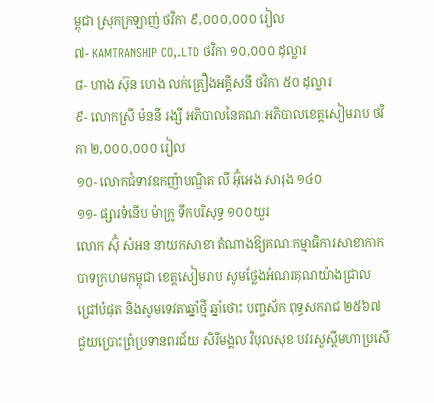ម្ពុជា ស្រុកក្រឡាញ់ ថវិកា ៩,០០០,០០០ រៀល
៧- KAMTRANSHIP CO,.LTD ថវិកា ១០,០០០ ដុល្លារ
៨- ហាង ស៊ុន ហេង លក់គ្រឿងអគ្គិសនី ថវិកា ៥០ ដុល្លារ
៩- លោកស្រី ម៉ននី រង្សី អភិបាលនៃគណៈអភិបាលខេត្តសៀមរាប ថវិកា ២,០០០,០០០ រៀល
១០- លោកជំទាវឧកញ៉ាបណ្ឌិត លី អ៊ុំអេង សារុង ១៤០
១១- ផ្សារទំនើប ម៉ាក្រូ ទឹកបរិសុទ្ធ ១០០យួរ
លោក ស៊ុំ សំអន នាយកសាខា តំណាងឱ្យគណៈកម្មាធិការសាខាកាកបាទក្រហមកម្ពុជា ខេត្តសៀមរាប សូមថ្លែងអំណរគុណយ៉ាងជ្រាលជ្រៅបំផុត និងសូមទេវតាឆ្នាំថ្មី ឆ្នាំថោះ បញ្ចស័ក ពុទ្ធសករាជ ២៥៦៧ ជួយប្រោះព្រំប្រទានពរជ័យ សិរីមង្គល វិបុលសុខ បវរសួស្ដីមហាប្រសើ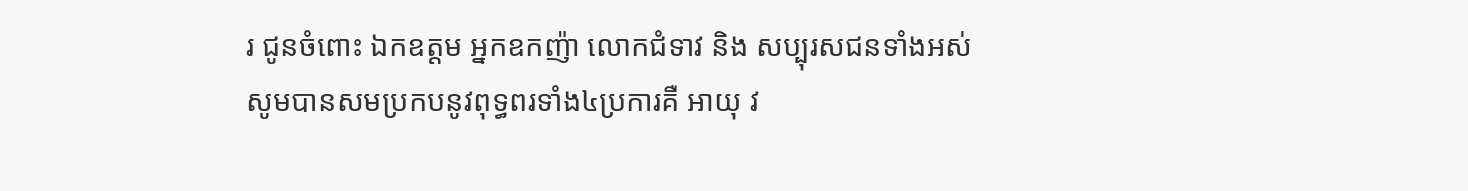រ ជូនចំពោះ ឯកឧត្តម អ្នកឧកញ៉ា លោកជំទាវ និង សប្បុរសជនទាំងអស់ សូមបានសមប្រកបនូវពុទ្ធពរទាំង៤ប្រការគឺ អាយុ វ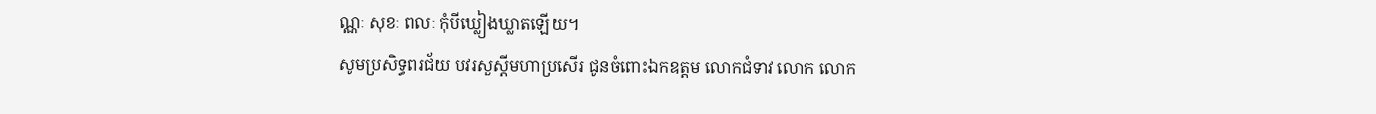ណ្ណៈ សុខៈ ពលៈ កុំបីឃ្លៀងឃ្លាតឡើយ។
សូមប្រសិទ្ធពរជ័យ បវរសួស្ដីមហាប្រសើរ ជូនចំពោះឯកឧត្តម លោកជំទាវ លោក លោក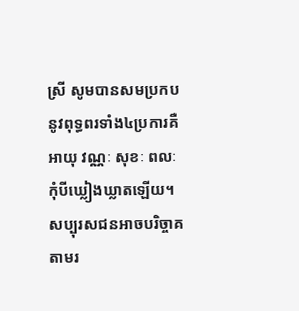ស្រី សូមបានសមប្រកបនូវពុទ្ធពរទាំង៤ប្រការគឺ អាយុ វណ្ណៈ សុខៈ ពលៈ កុំបីឃ្លៀងឃ្លាតឡើយ។
សប្បុរសជនអាចបរិច្ចាគតាមរ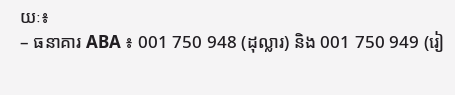យៈ៖
– ធនាគារ ABA ៖ 001 750 948 (ដុល្លារ) និង 001 750 949 (រៀ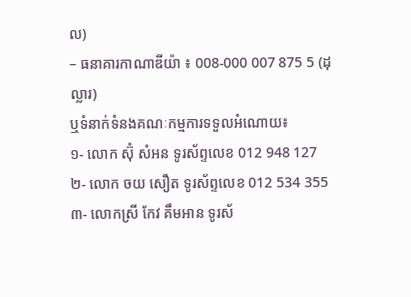ល)
– ធនាគារកាណាឌីយ៉ា ៖ 008-000 007 875 5 (ដុល្លារ)
ឬទំនាក់ទំនងគណៈកម្មការទទួលអំណោយ៖
១- លោក ស៊ុំ សំអន ទូរស័ព្ទលេខ 012 948 127
២- លោក ចយ សឿត ទូរស័ព្ទលេខ 012 534 355
៣- លោកស្រី កែវ គឹមអាន ទូរស័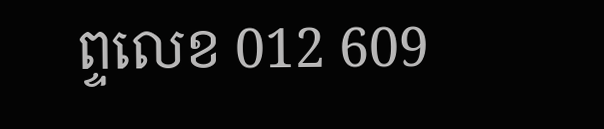ព្ទលេខ 012 609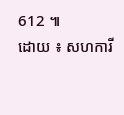612 ៕
ដោយ ៖ សហការី